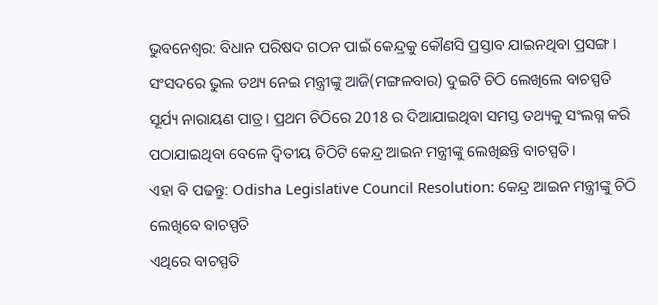ଭୁବନେଶ୍ବର: ବିଧାନ ପରିଷଦ ଗଠନ ପାଇଁ କେନ୍ଦ୍ରକୁ କୌଣସି ପ୍ରସ୍ତାବ ଯାଇନଥିବା ପ୍ରସଙ୍ଗ । ସଂସଦରେ ଭୁଲ ତଥ୍ୟ ନେଇ ମନ୍ତ୍ରୀଙ୍କୁ ଆଜି(ମଙ୍ଗଳବାର) ଦୁଇଟି ଚିଠି ଲେଖିଲେ ବାଚସ୍ପତି ସୂର୍ଯ୍ୟ ନାରାୟଣ ପାତ୍ର। ପ୍ରଥମ ଚିଠିରେ 2018 ର ଦିଆଯାଇଥିବା ସମସ୍ତ ତଥ୍ୟକୁ ସଂଲଗ୍ନ କରି ପଠାଯାଇଥିବା ବେଳେ ଦ୍ଵିତୀୟ ଚିଠିଟି କେନ୍ଦ୍ର ଆଇନ ମନ୍ତ୍ରୀଙ୍କୁ ଲେଖିଛନ୍ତି ବାଚସ୍ପତି ।
ଏହା ବି ପଢନ୍ତୁ: Odisha Legislative Council Resolution: କେନ୍ଦ୍ର ଆଇନ ମନ୍ତ୍ରୀଙ୍କୁ ଚିଠି ଲେଖିବେ ବାଚସ୍ପତି
ଏଥିରେ ବାଚସ୍ପତି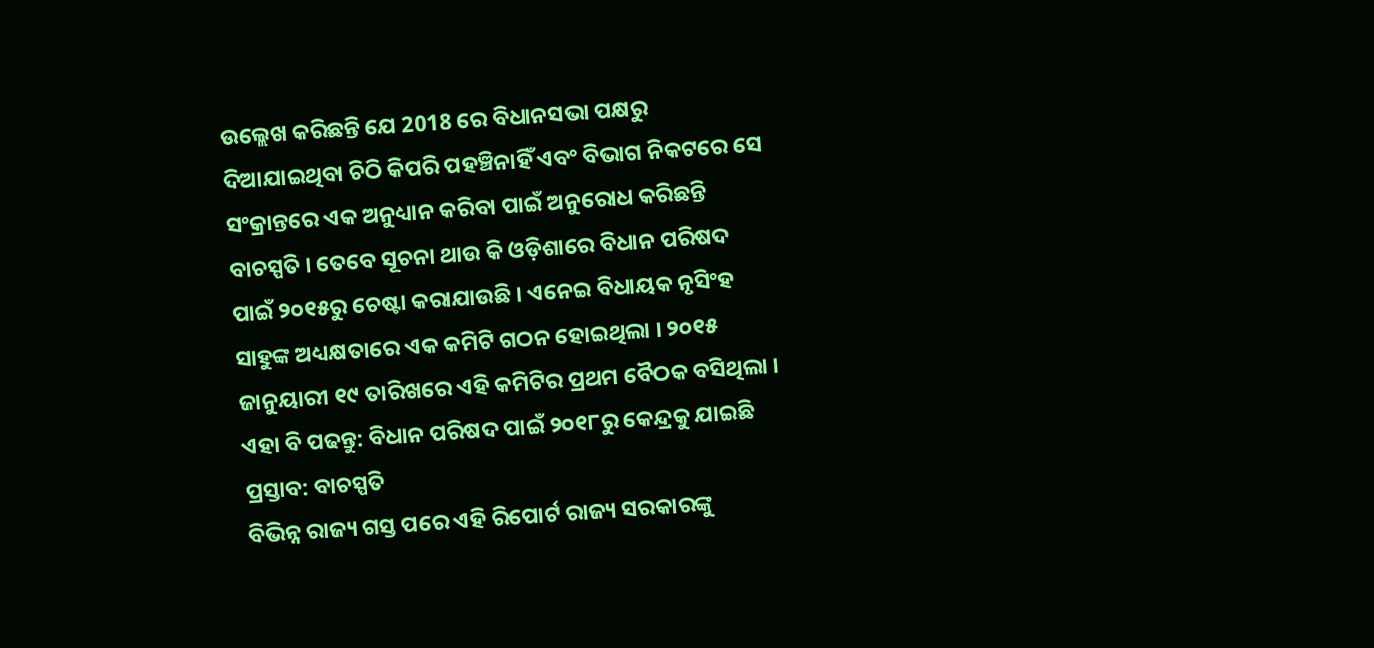ଉଲ୍ଲେଖ କରିଛନ୍ତି ଯେ 2018 ରେ ବିଧାନସଭା ପକ୍ଷରୁ ଦିଆଯାଇଥିବା ଚିଠି କିପରି ପହଞ୍ଚିନାହିଁ ଏବଂ ବିଭାଗ ନିକଟରେ ସେ ସଂକ୍ରାନ୍ତରେ ଏକ ଅନୁଧ୍ୟାନ କରିବା ପାଇଁ ଅନୁରୋଧ କରିଛନ୍ତି ବାଚସ୍ପତି । ତେବେ ସୂଚନା ଥାଉ କି ଓଡ଼ିଶାରେ ବିଧାନ ପରିଷଦ ପାଇଁ ୨୦୧୫ରୁ ଚେଷ୍ଟା କରାଯାଉଛି । ଏନେଇ ବିଧାୟକ ନୃସିଂହ ସାହୁଙ୍କ ଅଧ୍ୟକ୍ଷତାରେ ଏକ କମିଟି ଗଠନ ହୋଇଥିଲା । ୨୦୧୫ ଜାନୁୟାରୀ ୧୯ ତାରିଖରେ ଏହି କମିଟିର ପ୍ରଥମ ବୈଠକ ବସିଥିଲା ।
ଏହା ବି ପଢନ୍ତୁ: ବିଧାନ ପରିଷଦ ପାଇଁ ୨୦୧୮ରୁ କେନ୍ଦ୍ରକୁ ଯାଇଛି ପ୍ରସ୍ତାବ: ବାଚସ୍ପତି
ବିଭିନ୍ନ ରାଜ୍ୟ ଗସ୍ତ ପରେ ଏହି ରିପୋର୍ଟ ରାଜ୍ୟ ସରକାରଙ୍କୁ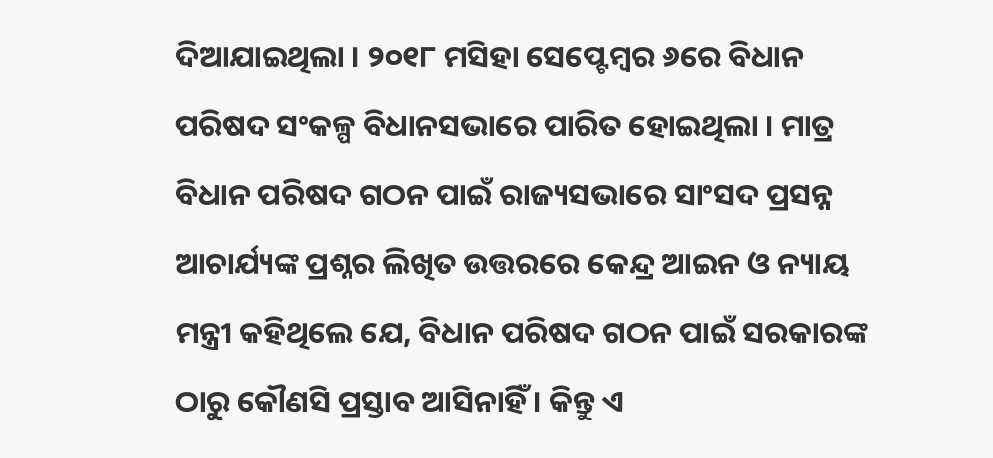ଦିଆଯାଇଥିଲା । ୨୦୧୮ ମସିହା ସେପ୍ଟେମ୍ବର ୬ରେ ବିଧାନ ପରିଷଦ ସଂକଳ୍ପ ବିଧାନସଭାରେ ପାରିତ ହୋଇଥିଲା । ମାତ୍ର ବିଧାନ ପରିଷଦ ଗଠନ ପାଇଁ ରାଜ୍ୟସଭାରେ ସାଂସଦ ପ୍ରସନ୍ନ ଆଚାର୍ଯ୍ୟଙ୍କ ପ୍ରଶ୍ନର ଲିଖିତ ଉତ୍ତରରେ କେନ୍ଦ୍ର ଆଇନ ଓ ନ୍ୟାୟ ମନ୍ତ୍ରୀ କହିଥିଲେ ଯେ, ବିଧାନ ପରିଷଦ ଗଠନ ପାଇଁ ସରକାରଙ୍କ ଠାରୁ କୌଣସି ପ୍ରସ୍ତାବ ଆସିନାହିଁ । କିନ୍ତୁ ଏ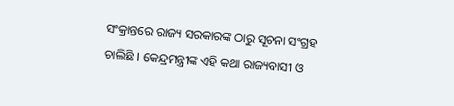ସଂକ୍ରାନ୍ତରେ ରାଜ୍ୟ ସରକାରଙ୍କ ଠାରୁ ସୂଚନା ସଂଗ୍ରହ ଚାଲିଛି । କେନ୍ଦ୍ରମନ୍ତ୍ରୀଙ୍କ ଏହି କଥା ରାଜ୍ୟବାସୀ ଓ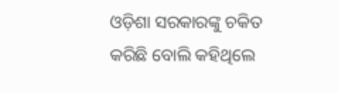ଓଡ଼ିଶା ସରକାରଙ୍କୁ ଚକିତ କରିଛି ବୋଲି କହିଥିଲେ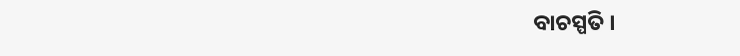ବାଚସ୍ପତି ।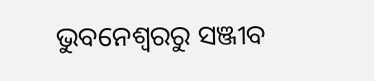ଭୁବନେଶ୍ବରରୁ ସଞ୍ଜୀବ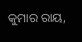କୁମାର ରାୟ,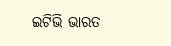ଇଟିଭି ଭାରତ